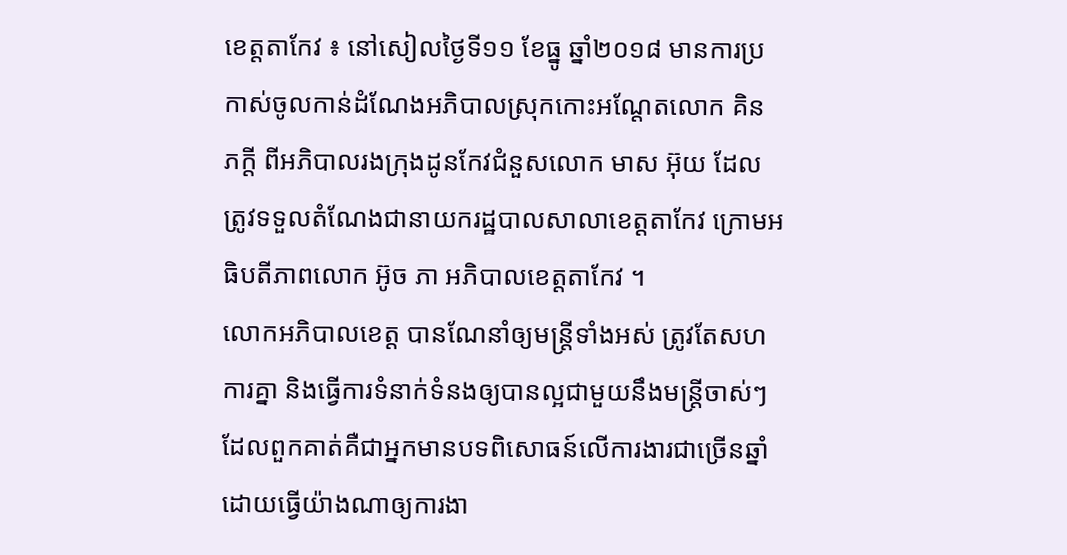ខេត្តតាកែវ ៖ នៅសៀលថ្ងៃទី១១ ខែធ្នូ ឆ្នាំ២០១៨ មានការប្រកាស់ចូលកាន់ដំណែងអភិបាលស្រុកកោះអណ្តែតលោក គិន ភក្តី ពីអភិបាលរងក្រុងដូនកែវជំនួសលោក មាស អ៊ុយ ដែលត្រូវទទួលតំណែងជានាយករដ្ឋបាលសាលាខេត្តតាកែវ ក្រោមអធិបតីភាពលោក អ៊ូច ភា អភិបាលខេត្តតាកែវ ។
លោកអភិបាលខេត្ត បានណែនាំឲ្យមន្រ្តីទាំងអស់ ត្រូវតែសហការគ្នា និងធ្វើការទំនាក់ទំនងឲ្យបានល្អជាមួយនឹងមន្រ្តីចាស់ៗ ដែលពួកគាត់គឺជាអ្នកមានបទពិសោធន៍លើការងារជាច្រើនឆ្នាំ ដោយធ្វើយ៉ាងណាឲ្យការងា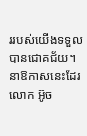ររបស់យើងទទួលបានជោគជ័យ។
នាឱកាសនេះដែរ លោក អ៊ូច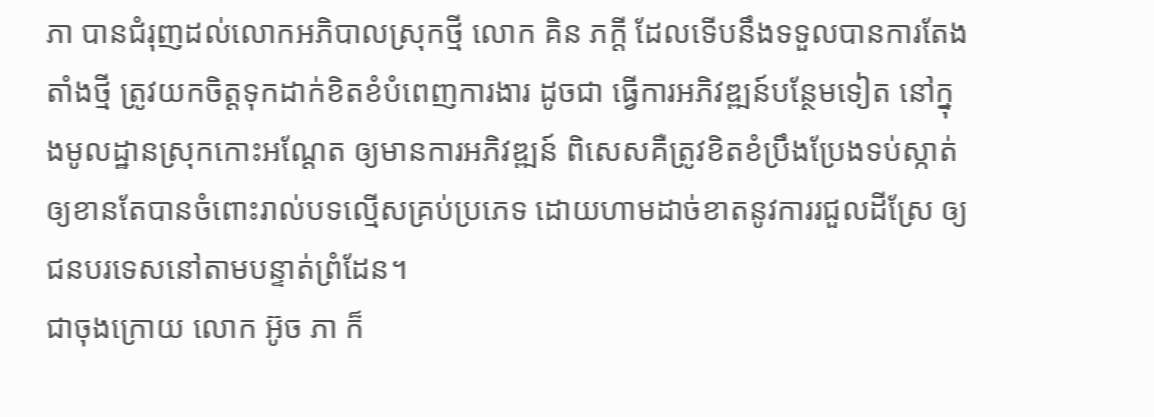ភា បានជំរុញដល់លោកអភិបាលស្រុកថ្មី លោក គិន ភក្តី ដែលទើបនឹងទទួលបានការតែងតាំងថ្មី ត្រូវយកចិត្តទុកដាក់ខិតខំបំពេញការងារ ដូចជា ធ្វើការអភិវឌ្ឍន៍បន្ថែមទៀត នៅក្នុងមូលដ្ឋានស្រុកកោះអណ្តែត ឲ្យមានការអភិវឌ្ឍន៍ ពិសេសគឺត្រូវខិតខំប្រឹងប្រែងទប់ស្កាត់ ឲ្យខានតែបានចំពោះរាល់បទល្មើសគ្រប់ប្រភេទ ដោយហាមដាច់ខាតនូវការរជួលដីស្រែ ឲ្យជនបរទេសនៅតាមបន្ទាត់ព្រំដែន។
ជាចុងក្រោយ លោក អ៊ូច ភា ក៏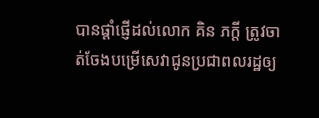បានផ្តាំផ្ញើដល់លោក គិន ភក្តី ត្រូវចាត់ចែងបម្រើសេវាជូនប្រជាពលរដ្ឋឲ្យ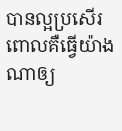បានល្អប្រសើរ ពោលគឺធ្វើយ៉ាងណាឲ្យ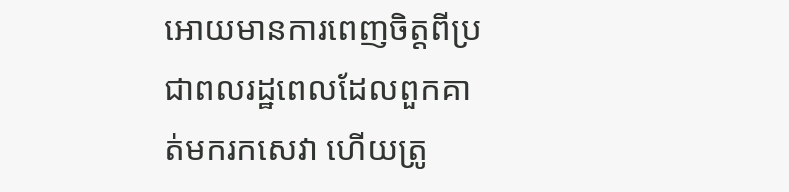អោយមានការពេញចិត្តពីប្រជាពលរដ្ឋពេលដែលពួកគាត់មករកសេវា ហើយត្រូ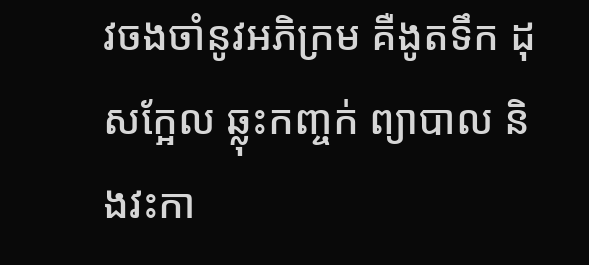វចងចាំនូវអភិក្រម គឺងូតទឹក ដុសក្អែល ឆ្លុះកញ្ចក់ ព្យាបាល និងវះកា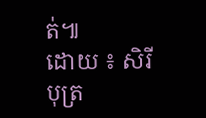ត់៕
ដោយ ៖ សិរីបុត្រ